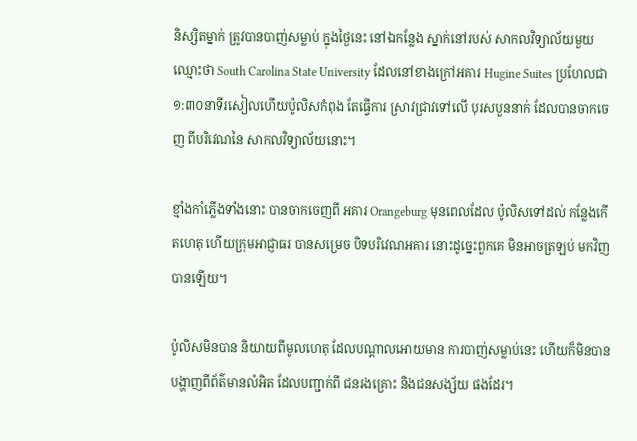និស្សិតម្នាក់ ត្រូវបានបាញ់សម្លាប់ ក្នុងថ្ងៃនេះ នៅឯកន្លែង ស្នាក់នៅរបស់ សាកលវិទ្យាល័យមួយ ឈ្មោះថា South Carolina State University ដែលនៅខាងក្រៅអគារ Hugine Suites ប្រហែលជា ១:៣០នាទីរសៀលហើយប៉ូលិសកំពុង តែធ្វើការ ស្រាវជ្រាវទៅលើ បុរសបួននាក់ ដែលបានចាកចេញ ពីបរិវេណនៃ សាកលវិទ្យាល័យនោះ។

ខ្មាំងកាំភ្លើងទាំងនោះ បានចាកចេញពី អគារ Orangeburg មុនពេលដែល ប៉ូលិសទៅដល់ កន្លែងកើតហេតុ ហើយក្រុមអាជ្ញាធរ បានសម្រេច បិទបរិវេណអគារ នោះដូច្នេះពួកគេ មិនអាចត្រឡប់ មកវិញបានឡើយ។

ប៉ូលិសមិនបាន និយាយពីមូលហេតុ ដែលបណ្តាលអោយមាន ការបាញ់សម្លាប់នេះ ហើយក៏មិនបាន បង្ហាញពីព័ត៌មានលំអិត ដែលបញ្ជាក់ពី ជនរងគ្រោះ និងជនសង្ស័យ ផងដែរ។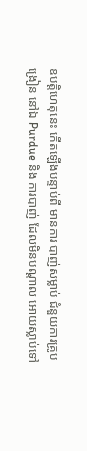ឧបត្តិហេតុនេះ កើតឡើងបន្ទាប់ពី មានការ បាញ់សម្លាប់ ជំនួយការគ្រូបង្រៀន នៅឯ Purdue និង ការបាញ់ ដែលមិនបណ្តាល អោយស្លាប់ទៅ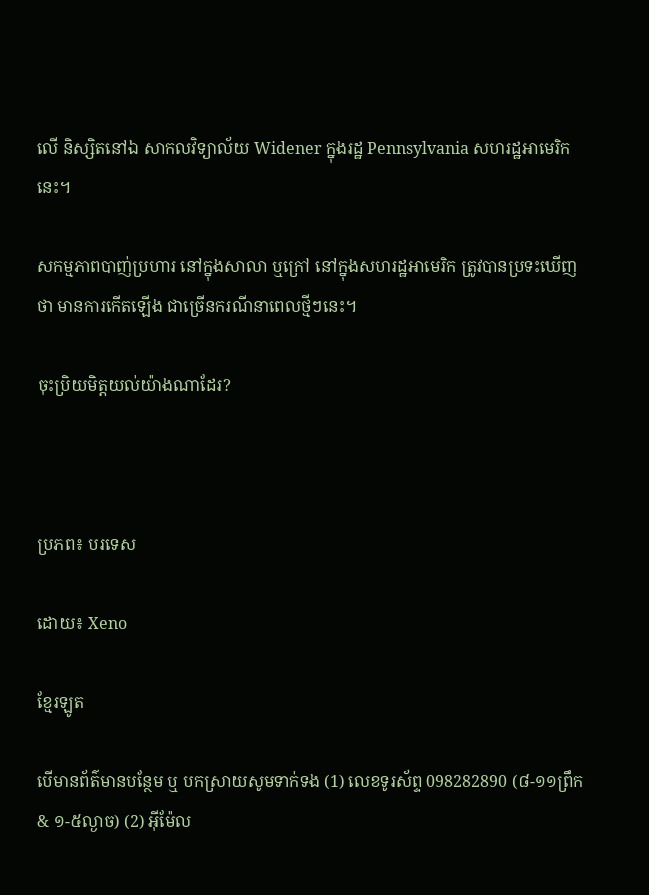លើ និស្សិតនៅឯ សាកលវិទ្យាល័យ Widener ក្នុងរដ្ឋ Pennsylvania សហរដ្ឋអាមេរិកនេះ។

សកម្មភាពបាញ់ប្រហារ នៅក្នុងសាលា ឬក្រៅ នៅក្នុងសហរដ្ឋអាមេរិក ត្រូវបានប្រទះឃើញថា មានការកើតឡើង ជាច្រើនករណីនាពេលថ្មីៗនេះ។

ចុះប្រិយមិត្ដយល់យ៉ាងណាដែរ?



ប្រភព៖ បរទេស

ដោយ៖ Xeno

ខ្មែរឡូត

បើមានព័ត៌មានបន្ថែម ឬ បកស្រាយសូមទាក់ទង (1) លេខទូរស័ព្ទ 098282890 (៨-១១ព្រឹក & ១-៥ល្ងាច) (2) អ៊ីម៉ែល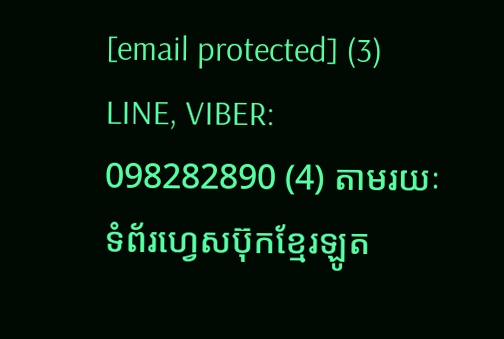[email protected] (3) LINE, VIBER: 098282890 (4) តាមរយៈទំព័រហ្វេសប៊ុកខ្មែរឡូត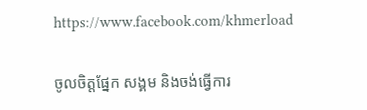https://www.facebook.com/khmerload

ចូលចិត្តផ្នែក សង្គម និងចង់ធ្វើការ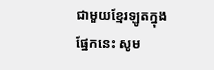ជាមួយខ្មែរឡូតក្នុងផ្នែកនេះ សូម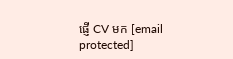ផ្ញើ CV មក [email protected]